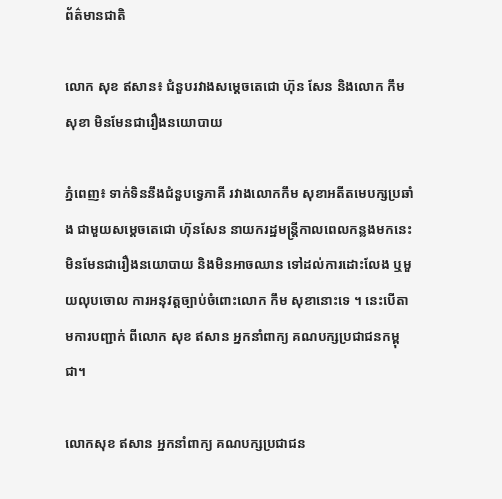ព័ត៌មានជាតិ

លោក សុខ ឥសាន៖ ជំនួបរវាងសម្ដេចតេជោ ហ៊ុន សែន និងលោក កឹម សុខា មិនមែនជារឿងនយោបាយ

ភ្នំពេញ៖ ទាក់ទិននឹងជំនួបទ្វេភាគី រវាងលោកកឹម សុខាអតីតមេបក្សប្រឆាំង ជាមួយសម្តេចតេជោ ហ៊ុនសែន នាយករដ្ឋមន្រ្តីកាលពេលកន្លងមកនេះ មិនមែនជារឿងនយោបាយ និងមិនអាចឈាន ទៅដល់ការដោះលែង ឬមួយលុបចោល ការអនុវត្តច្បាប់ចំពោះលោក កឹម សុខានោះទេ ។ នេះបើតាមការបញ្ជាក់ ពីលោក សុខ ឥសាន អ្នកនាំពាក្យ គណបក្សប្រជាជនកម្ពុជា។

លោកសុខ ឥសាន អ្នកនាំពាក្យ គណបក្សប្រជាជន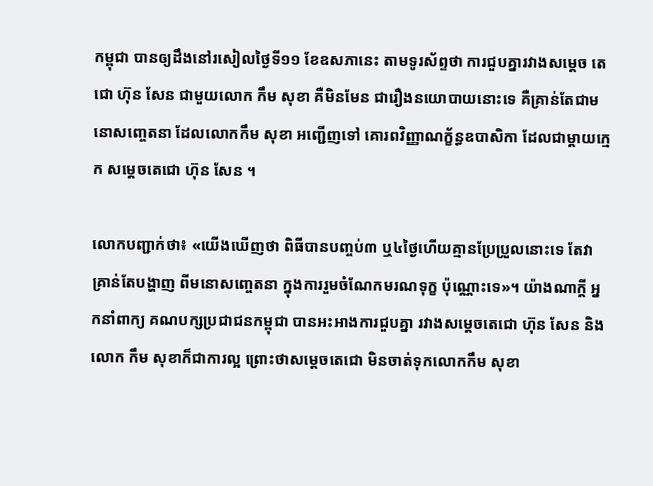កម្ពុជា បានឲ្យដឹងនៅរសៀលថ្ងៃទី១១ ខែឧសភានេះ តាមទូរស័ព្ទថា ការជួបគ្នារវាងសម្តេច តេជោ ហ៊ុន សែន ជាមួយលោក កឹម សុខា គឺមិនមែន ជារឿងនយោបាយនោះទេ គឺគ្រាន់តែជាមនោសញ្ចេតនា ដែលលោកកឹម សុខា អញ្ជើញទៅ គោរពវិញ្ញាណក្ខ័ន្ធឧបាសិកា ដែលជាម្តាយក្មេក សម្តេចតេជោ ហ៊ុន សែន ។

លោកបញ្ជាក់ថា៖ «យើងឃើញថា ពិធីបានបញ្ចប់៣ ឬ៤ថ្ងៃហើយគ្មានប្រែប្រួលនោះទេ តែវាគ្រាន់តែបង្ហាញ ពីមនោសញ្ចេតនា ក្នុងការរួមចំណែកមរណទុក្ខ ប៉ុណ្ណោះទេ»។ យ៉ាងណាក្តី អ្នកនាំពាក្យ គណបក្សប្រជាជនកម្ពុជា បានអះអាងការជួបគ្នា រវាងសម្តេចតេជោ ហ៊ុន សែន និងលោក កឹម សុខាក៏ជាការល្អ ព្រោះថាសម្តេចតេជោ មិនចាត់ទុកលោកកឹម សុខា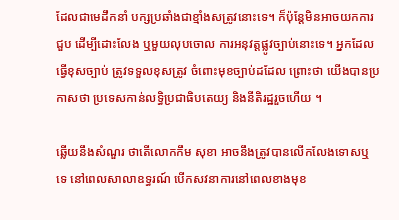ដែលជាមេដឹកនាំ បក្សប្រឆាំងជាខ្មាំងសត្រូវនោះទេ។ ក៏ប៉ុន្តែមិនអាចយកការជួប ដើម្បីដោះលែង ឬមួយលុបចោល ការអនុវត្តផ្លូវច្បាប់នោះទេ។ អ្នកដែលធ្វើខុសច្បាប់ ត្រូវទទួលខុសត្រូវ ចំពោះមុខច្បាប់ដដែល ព្រោះថា យើងបានប្រកាសថា ប្រទេសកាន់លទ្ធិប្រជាធិបតេយ្យ និងនីតិរដ្ឋរួចហើយ ។

ឆ្លើយនឹងសំណួរ ថាតើលោកកឹម សុខា អាចនឹងត្រូវបានលើកលែងទោសឬទេ នៅពេលសាលាឧទ្ធរណ៍ បើកសវនាការនៅពេលខាងមុខ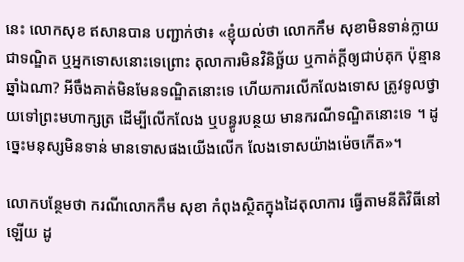នេះ លោកសុខ ឥសានបាន បញ្ជាក់ថា៖ «ខ្ញុំយល់ថា លោកកឹម សុខាមិនទាន់ក្លាយជាទណ្ឌិត ឬអ្នកទោសនោះទេព្រោះ តុលាការមិនវិនិច្ឆ័យ ឬកាត់ក្តីឲ្យជាប់គុក ប៉ុន្មានឆ្នាំឯណា? អីចឹងគាត់មិនមែនទណ្ឌិតនោះទេ ហើយការលើកលែងទោស ត្រូវទូលថ្វាយទៅព្រះមហាក្សត្រ ដើម្បីលើកលែង ឬបន្ធូរបន្ថយ មានករណីទណ្ឌិតនោះទេ ។ ដូច្នេះមនុស្សមិនទាន់ មានទោសផងយើងលើក លែងទោសយ៉ាងម៉េចកើត»។

លោកបន្ថែមថា ករណីលោកកឹម សុខា កំពុងស្ថិតក្នុងដៃតុលាការ ធ្វើតាមនីតិវិធីនៅឡើយ ដូ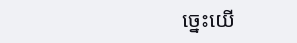ច្នេះយើ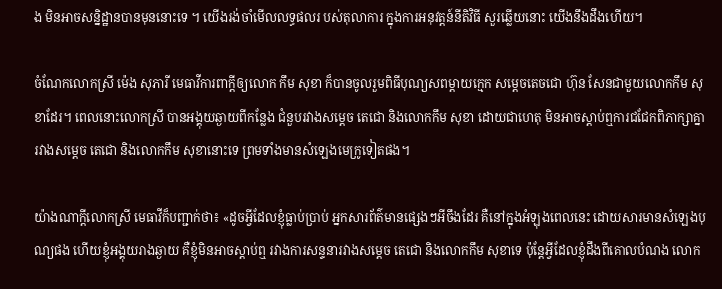ង មិនអាចសន្និដ្ឋានបានមុននោះទេ ។ យើងរង់ចាំមើលលទ្ធផលរ បស់តុលាការ ក្នុងការអនុវត្តន៍នីតិវិធី សួរឆ្លើយនោះ យើងនឹងដឹងហើយ។

ចំណែកលោកស្រី ម៉េង សុភារី មេធាវីការពាក្តីឲ្យលោក កឹម សុខា ក៏បានចូលរួមពិធីបុណ្យសពម្តាយក្មេក សម្តេចតេចជោ ហ៊ុន សែនជាមួយលោកកឹម សុខាដែរ។ ពេលនោះលោកស្រី បានអង្គុយឆ្ងាយពីកន្លែង ជំនួបរវាងសម្តេច តេជោ និងលោកកឹម សុខា ដោយជាហេតុ មិនអាចស្តាប់ឮការជជែកពិភាក្សាគ្នា រវាងសម្តេច តេជោ និងលោកកឹម សុខានោះទេ ព្រមទាំងមានសំឡេងមេក្រូទៀតផង។

យ៉ាងណាក្តីលោកស្រី មេធាវីក៏បញ្ជាក់ថា៖ «ដូចអ្វីដែលខ្ញុំធ្លាប់ប្រាប់ អ្នកសារព័ត៌មានផ្សេងៗអីចឹងដែរ គឺនៅក្នុងអំឡុងពេលនេះ ដោយសារមានសំឡេងបុណ្យផង ហើយខ្ញុំអង្គុយរាងឆ្ងាយ គឺខ្ញុំមិនអាចស្តាប់ឮ រវាងការសន្ទនារវាងសម្តេច តេជោ និងលោកកឹម សុខាទេ ប៉ុន្តែអ្វីដែលខ្ញុំដឹងពីគោលបំណង លោក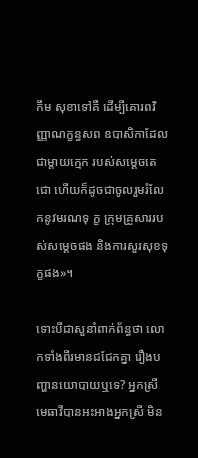កឹម សុខាទៅគឺ ដើម្បីគោរពវិញ្ញាណក្ខន្ធសព ឧបាសិកាដែលជាម្តាយក្មេក របស់សម្តេចតេជោ ហើយក៏ដូចជាចូលរួមរំលែកនូវមរណទុ ក្ខ ក្រុមគ្រួសាររបស់សម្តេចផង និងការសួរសុខទុក្ខផង»។

ទោះបីជាសួនាំពាក់ព័ន្ធថា លោកទាំងពីរមានជជែកគ្នា រឿងបញ្ហានយោបាយឬទេ? អ្នកស្រី មេធាវីបានអះអាងអ្នកស្រី មិន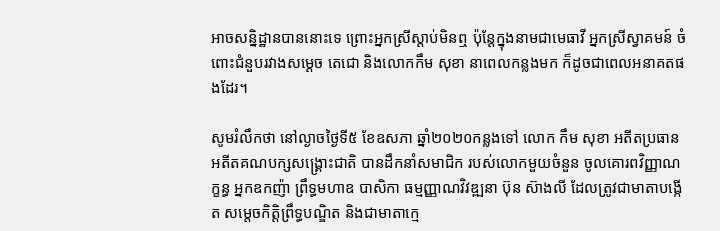អាចសន្និដ្ឋានបាននោះទេ ព្រោះអ្នកស្រីស្តាប់មិនឮ ប៉ុន្តែក្នុងនាមជាមេធាវី អ្នកស្រីស្វាគមន៍ ចំពោះជំនួបរវាងសម្តេច តេជោ និងលោកកឹម សុខា នាពេលកន្លងមក ក៏ដូចជាពេលអនាគតផងដែរ។

សូមរំលឹកថា នៅល្ងាចថ្ងៃទី៥ ខែឧសភា ឆ្នាំ២០២០កន្លងទៅ លោក កឹម សុខា អតីតប្រធាន អតីតគណបក្សសង្រ្គោះជាតិ បានដឹកនាំសមាជិក របស់លោកមួយចំនួន ចូលគោរពវិញ្ញាណក្ខន្ធ អ្នកឧកញ៉ា ព្រឹទ្ធមហាឧ បាសិកា ធម្មញ្ញាណវិវឌ្ឍនា ប៊ុន ស៊ាងលី ដែលត្រូវជាមាតាបង្កើត សម្តេចកិត្តិព្រឹទ្ធបណ្ឌិត និងជាមាតាក្មេ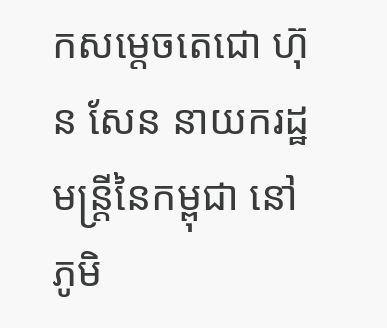កសម្តេចតេជោ ហ៊ុន សែន នាយករដ្ឋមន្រ្តីនៃកម្ពុជា នៅភូមិ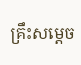គ្រឹះសម្តេច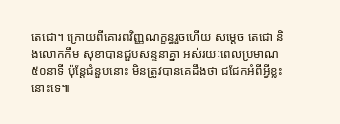តេជោ។ ក្រោយពីគោរពវិញ្ញណក្ខន្ធរួចហើយ សម្តេច តេជោ និងលោកកឹម សុខាបានជួបសន្ទនាគ្នា អស់រយៈពេលប្រមាណ៥០នាទី ប៉ុន្តែជំនួបនោះ មិនត្រូវបានគេដឹងថា ជជែកអំពីអ្វីខ្លះនោះទេ៕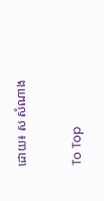ដោយ៖ ស សំណាង

To Top